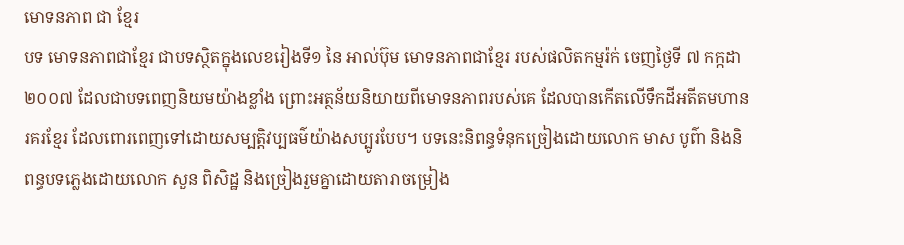មោទនភាព ជា ខ្មែរ
បទ មោទនភាពជាខ្មែរ ជាបទស្ថិតក្នុងលេខរៀងទី១ នៃ អាល់ប៊ុម មោទនភាពជាខ្មែរ របស់ផលិតកម្មរ៉ក់ ចេញថ្ងៃទី ៧ កក្កដា ២០០៧ ដែលជាបទពេញនិយមយ៉ាងខ្លាំង ព្រោះអត្ថន័យនិយាយពីមោទនភាពរបស់គេ ដែលបានកើតលើទឹកដីអតីតមហានរគរខ្មែរ ដែលពោរពេញទៅដោយសម្បត្តិវប្បធម៌យ៉ាងសប្បូរបែប។ បទនេះនិពន្ធទំនុកច្រៀងដោយលោក មាស បូព៌ា និងនិពន្ធបទភ្លេងដោយលោក សួន ពិសិដ្ឋ និងច្រៀងរួមគ្នាដោយតារាចម្រៀង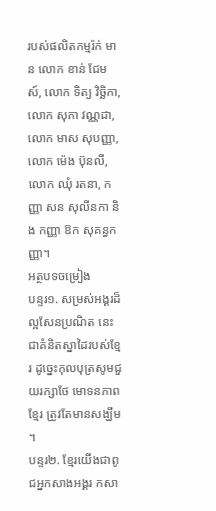របស់ផលិតកម្មរ៉ក់ មាន លោក ខាន់ ជែមស៍, លោក ទិត្យ វិច្ឆិកា, លោក សុភា វណ្ណដា, លោក មាស សុបញ្ញា, លោក ម៉េង ប៊ុនលី, លោក ឈុំ រតនា, កញ្ញា សន សុលីនកា និង កញ្ញា ឱក សុគន្ធកញ្ញា។
អត្ថបទចម្រៀង
បន្ទរ១. សម្រស់អង្គរដ៏ល្អសែនប្រណិត នេះជាគំនិតស្នាដៃរបស់ខ្មែរ ដូច្នេះកុលបុត្រសូមជួយរក្សាថែ មោទនភាពខ្មែរ ត្រូវតែមានសង្ឃឹម ។
បន្ទរ២. ខ្មែរយើងជាពូជអ្នកសាងអង្គរ កសា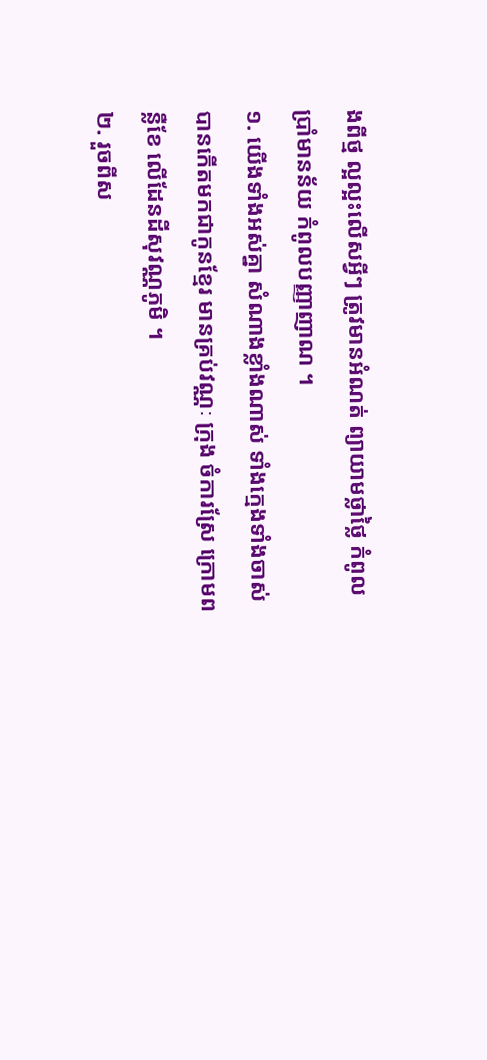ងពីថ្ម ល្អល្អះលើសអ្វីៗ ត្រូវមានអំណត់ ព្យាយាមថ្លាថ្លៃ កំពូលប្រាំមានន័យ កំពូលបញ្ញាញាណ ។
១. យើងទាំងអស់គ្នា សំណាងខ្លាំងណាស់ ទាំងក្មេងទាំងចាស់ បានកើតមកជាកូនខ្មែរ មានគ្រប់វណ្ណៈ ក្រុង ចំការស្រែ ក្រោមពន្លឺខែ លើដែនដីសុវណ្ណភូមិ ។
២. រួចពីស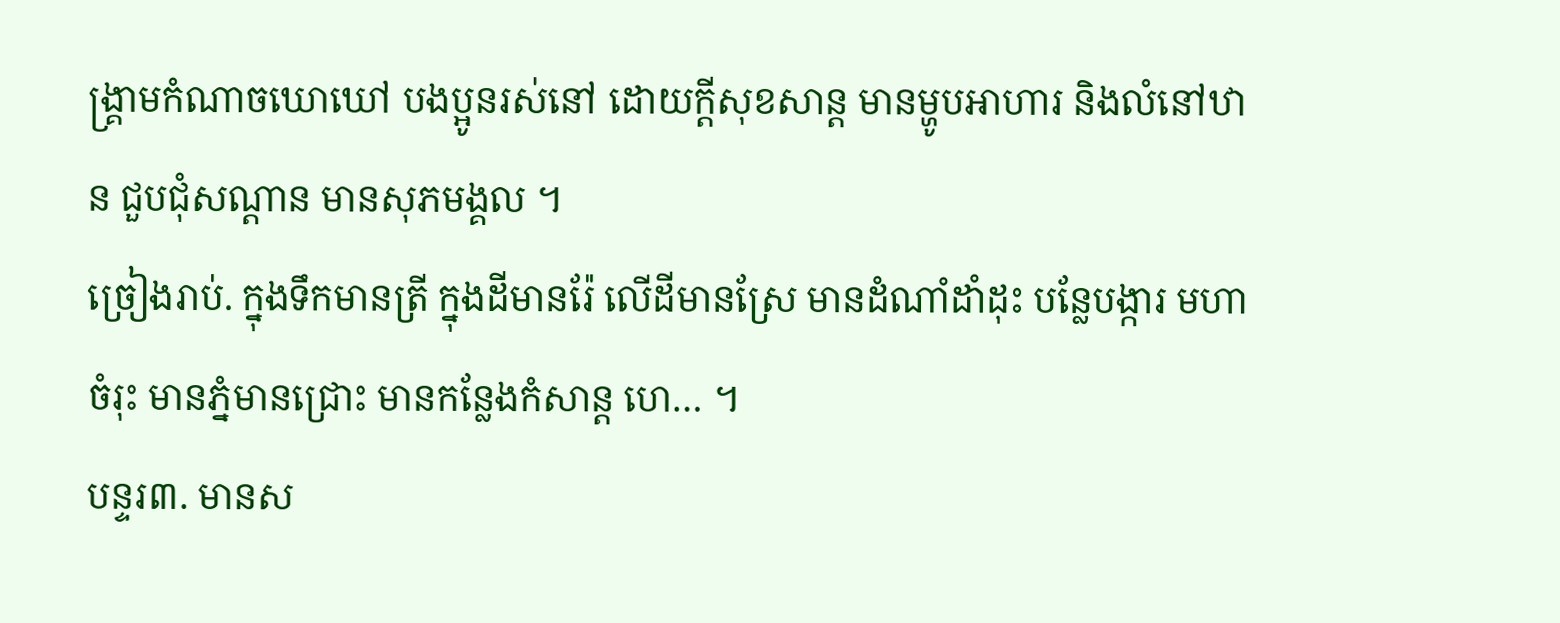ង្គ្រាមកំណាចឃោឃៅ បងប្អូនរស់នៅ ដោយក្ដីសុខសាន្ត មានម្ហូបអាហារ និងលំនៅឋាន ជួបជុំសណ្ដាន មានសុភមង្គល ។
ច្រៀងរាប់. ក្នុងទឹកមានត្រី ក្នុងដីមានរ៉ែ លើដីមានស្រែ មានដំណាំដាំដុះ បន្លែបង្ការ មហាចំរុះ មានភ្នំមានជ្រោះ មានកន្លែងកំសាន្ត ហេ… ។
បន្ទរ៣. មានស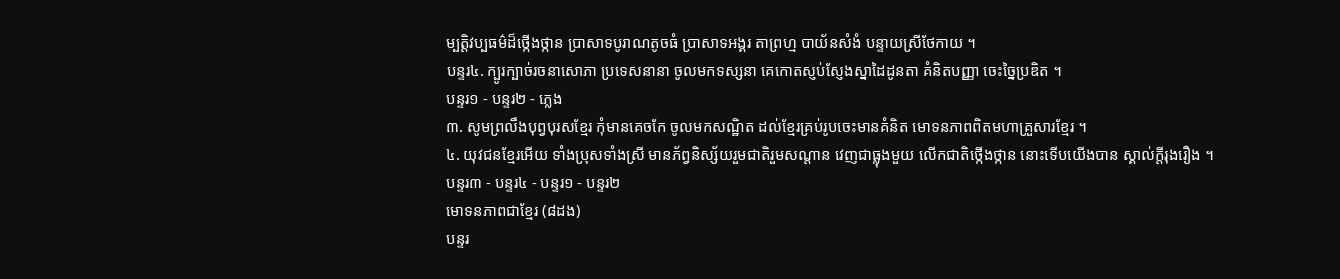ម្បត្តិវប្បធម៌ដ៏ថ្កើងថ្កាន ប្រាសាទបូរាណតូចធំ ប្រាសាទអង្គរ តាព្រហ្ម បាយ័នសំងំ បន្ទាយស្រីថែកាយ ។
បន្ទរ៤. ក្បូរក្បាច់រចនាសោភា ប្រទេសនានា ចូលមកទស្សនា គេកោតស្ញប់ស្ញែងស្នាដៃដូនតា គំនិតបញ្ញា ចេះច្នៃប្រឌិត ។
បន្ទរ១ - បន្ទរ២ - ភ្លេង
៣. សូមព្រលឹងបុព្វបុរសខ្មែរ កុំមានគេចកែ ចូលមកសណ្ឋិត ដល់ខ្មែរគ្រប់រូបចេះមានគំនិត មោទនភាពពិតមហាគ្រួសារខ្មែរ ។
៤. យុវជនខ្មែរអើយ ទាំងប្រុសទាំងស្រី មានភ័ព្វនិស្ស័យរួមជាតិរួមសណ្ដាន វេញជាធ្លុងមួយ លើកជាតិថ្កើងថ្កាន នោះទើបយើងបាន ស្គាល់ក្ដីរុងរឿង ។
បន្ទរ៣ - បន្ទរ៤ - បន្ទរ១ - បន្ទរ២
មោទនភាពជាខ្មែរ (៨ដង)
បន្ទរ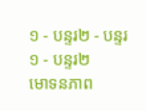១ - បន្ទរ២ - បន្ទរ១ - បន្ទរ២
មោទនភាព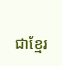ជាខ្មែរ